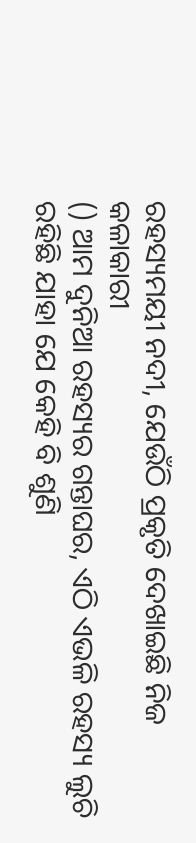ରହସ୍ୟମୟୀ ନଦୀ, ଯେଉଁଠି ପ୍ରକୃତି ଦେଖାଇଛି ନିଜ କଳାକାରୀ
() ଆମ ଦୁନିଆ ରହସ୍ୟର ଗନ୍ତାଘର, ଏଠି ଏଭଳି ରହସ୍ୟ ଲୁଚି ରହିଛି ଯାହା ଯେ କେହି ବି ଶୁଣି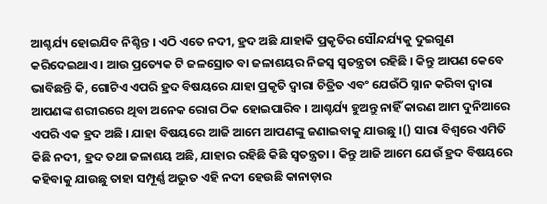ଆଶ୍ଚର୍ଯ୍ୟ ହୋଇଯିବ ନିଶ୍ଚିନ୍ତ । ଏଠି ଏତେ ନଦୀ, ହ୍ରଦ ଅଛି ଯାହାକି ପ୍ରକୃତିର ସୌନ୍ଦର୍ଯ୍ୟକୁ ଦୁଇଗୁଣ କରିଦେଇଥାଏ । ଆଉ ପ୍ରତ୍ୟେକ ଟି ଜଳସ୍ରୋତ ବା ଜଳାଶୟର ନିଜସ୍ୱ ସ୍ୱତନ୍ତ୍ରତା ରହିଛି । କିନ୍ତୁ ଆପଣ କେବେ ଭାବିଛନ୍ତି କି, ଗୋଟିଏ ଏପରି ହ୍ରଦ ବିଷୟରେ ଯାହା ପ୍ରକୃତି ଦ୍ୱାରା ଚିତ୍ରିତ ଏବଂ ଯେଉଁଠି ସ୍ନାନ କରିବା ଦ୍ୱାରା ଆପଣଙ୍କ ଶରୀରରେ ଥିବା ଅନେକ ରୋଗ ଠିକ ହୋଇପାରିବ । ଆଶ୍ଚର୍ଯ୍ୟ ହୁଅନ୍ତୁ ନାହିଁ କାରଣ ଆମ ଦୁନିଆରେ ଏପରି ଏକ ହ୍ରଦ ଅଛି । ଯାହା ବିଷୟରେ ଆଜି ଆମେ ଆପଣଙ୍କୁ ଜଣାଇବାକୁ ଯାଉଛୁ ।() ସାରା ବିଶ୍ୱରେ ଏମିତି କିଛି ନଦୀ, ହ୍ରଦ ତଥା ଜଳାଶୟ ଅଛି, ଯାହାର ରହିଛି କିଛି ସ୍ୱତନ୍ତ୍ରତା । କିନ୍ତୁ ଆଜି ଆମେ ଯେଉଁ ହ୍ରଦ ବିଷୟରେ କହିବାକୁ ଯାଉଛୁ ତାହା ସମ୍ପୂର୍ଣ୍ଣ ଅଦ୍ଭୁତ ଏହି ନଦୀ ହେଉଛି କାନାଡ଼ାର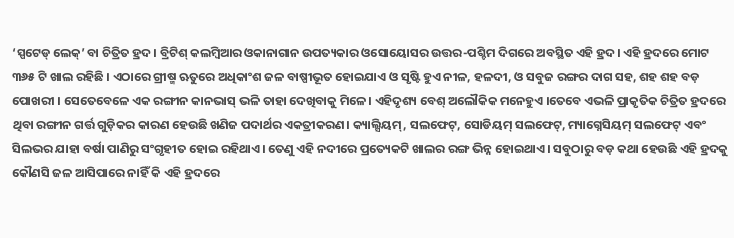‘ସ୍ପଟେଡ୍ ଲେକ୍’ ବା ଚିତ୍ରିତ ହ୍ରଦ । ବ୍ରିଟିଶ୍ କଲମ୍ବିଆର ଓକାନାଗାନ ଉପତ୍ୟକାର ଓସୋୟୋସର ଉତ୍ତର-ପଶ୍ଚିମ ଦିଗରେ ଅବସ୍ଥିତ ଏହି ହ୍ରଦ। ଏହି ହ୍ରଦରେ ମୋଟ ୩୬୫ ଟି ଖାଲ ରହିଛି । ଏଠାରେ ଗ୍ରୀଷ୍ମ ଋତୁରେ ଅଧିକାଂଶ ଜଳ ବାଷ୍ପୀଭୂତ ହୋଇଯାଏ ଓ ସୃଷ୍ଟି ହୁଏ ନୀଳ, ହଳଦୀ, ଓ ସବୁଜ ରଙ୍ଗର ଦାଗ ସହ, ଶହ ଶହ ବଡ଼ ପୋଖରୀ । ସେତେବେଳେ ଏକ ରଙ୍ଗୀନ କାନଭାସ୍ ଭଳି ତାହା ଦେଖିବାକୁ ମିଳେ। ଏହିଦୃଶ୍ୟ ବେଶ୍ ଅଲୌକିକ ମନେହୁଏ ।ତେବେ ଏଭଳି ପ୍ରାକୃତିକ ଚିତ୍ରିତ ହ୍ରଦରେ ଥିବା ରଙ୍ଗୀନ ଗର୍ତ୍ତ ଗୁଡ଼ିକର କାରଣ ହେଉଛି ଖଣିଜ ପଦାର୍ଥର ଏକତ୍ରୀକରଣ। କ୍ୟାଲ୍ସିୟମ୍, ସଲଫେଟ୍, ସୋଡିୟମ୍ ସଲଫେଟ୍, ମ୍ୟାଗ୍ନେସିୟମ୍ ସଲଫେଟ୍ ଏବଂ ସିଲଭର ଯାହା ବର୍ଷା ପାଣିରୁ ସଂଗୃହୀତ ହୋଇ ରହିଥାଏ। ତେଣୁ ଏହି ନଦୀରେ ପ୍ରତ୍ୟେକଟି ଖାଲର ରଙ୍ଗ ଭିନ୍ନ ହୋଇଥାଏ । ସବୁଠାରୁ ବଡ଼ କଥା ହେଉଛି ଏହି ହ୍ରଦକୁ କୌଣସି ଜଳ ଆସିପାରେ ନାହିଁ କି ଏହି ହ୍ରଦରେ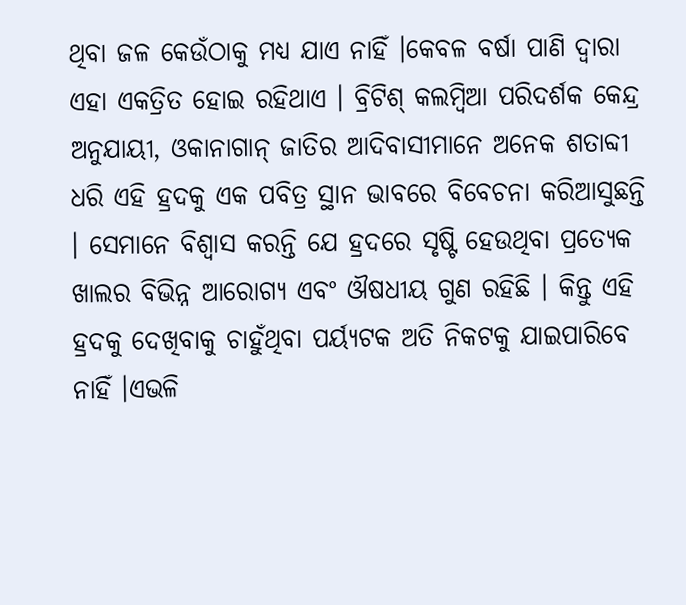ଥିବା ଜଳ କେଉଁଠାକୁ ମଧ୍ୟ ଯାଏ ନାହିଁ ।କେବଳ ବର୍ଷା ପାଣି ଦ୍ୱାରା ଏହା ଏକତ୍ରିତ ହୋଇ ରହିଥାଏ । ବ୍ରିଟିଶ୍ କଲମ୍ବିଆ ପରିଦର୍ଶକ କେନ୍ଦ୍ର ଅନୁଯାୟୀ, ଓକାନାଗାନ୍ ଜାତିର ଆଦିବାସୀମାନେ ଅନେକ ଶତାବ୍ଦୀ ଧରି ଏହି ହ୍ରଦକୁ ଏକ ପବିତ୍ର ସ୍ଥାନ ଭାବରେ ବିବେଚନା କରିଆସୁଛନ୍ତି । ସେମାନେ ବିଶ୍ୱାସ କରନ୍ତି ଯେ ହ୍ରଦରେ ସୃଷ୍ଟି ହେଉଥିବା ପ୍ରତ୍ୟେକ ଖାଲର ବିଭିନ୍ନ ଆରୋଗ୍ୟ ଏବଂ ଔଷଧୀୟ ଗୁଣ ରହିଛି । କିନ୍ତୁ ଏହି ହ୍ରଦକୁ ଦେଖିବାକୁ ଚାହୁଁଥିବା ପର୍ୟ୍ୟଟକ ଅତି ନିକଟକୁ ଯାଇପାରିବେ ନାହିଁ ।ଏଭଳି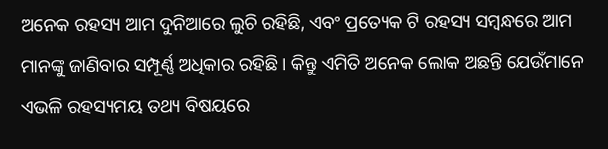ଅନେକ ରହସ୍ୟ ଆମ ଦୁନିଆରେ ଲୁଚି ରହିଛି, ଏବଂ ପ୍ରତ୍ୟେକ ଟି ରହସ୍ୟ ସମ୍ବନ୍ଧରେ ଆମ ମାନଙ୍କୁ ଜାଣିବାର ସମ୍ପୂର୍ଣ୍ଣ ଅଧିକାର ରହିଛି । କିନ୍ତୁ ଏମିତି ଅନେକ ଲୋକ ଅଛନ୍ତି ଯେଉଁମାନେ ଏଭଳି ରହସ୍ୟମୟ ତଥ୍ୟ ବିଷୟରେ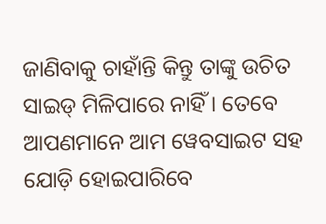ଜାଣିବାକୁ ଚାହାଁନ୍ତି କିନ୍ତୁ ତାଙ୍କୁ ଉଚିତ ସାଇଡ୍ ମିଳିପାରେ ନାହିଁ । ତେବେ ଆପଣମାନେ ଆମ ୱେବସାଇଟ ସହ ଯୋଡ଼ି ହୋଇପାରିବେ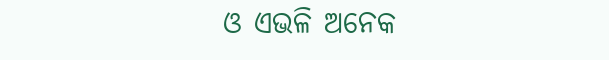ଓ ଏଭଳି ଅନେକ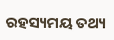ରହସ୍ୟମୟ ତଥ୍ୟ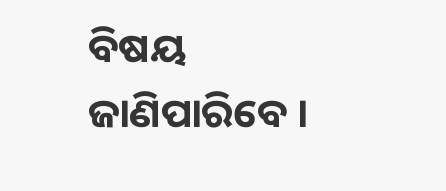ବିଷୟ ଜାଣିପାରିବେ ।